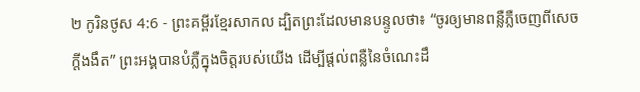២ កូរិនថូស 4:6 - ព្រះគម្ពីរខ្មែរសាកល ដ្បិតព្រះដែលមានបន្ទូលថា៖ “ចូរឲ្យមានពន្លឺភ្លឺចេញពីសេចក្ដីងងឹត” ព្រះអង្គបានបំភ្លឺក្នុងចិត្តរបស់យើង ដើម្បីផ្ដល់ពន្លឺនៃចំណេះដឹ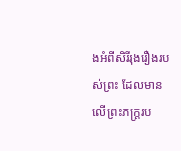ងអំពីសិរីរុងរឿងរបស់ព្រះ ដែលមានលើព្រះភក្ត្ររប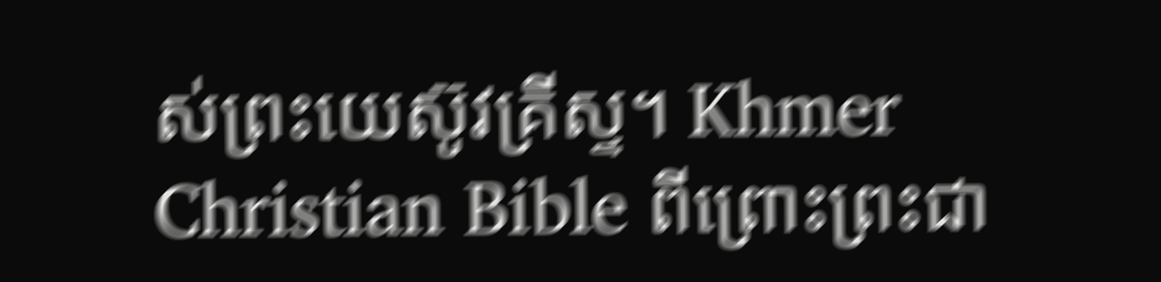ស់ព្រះយេស៊ូវគ្រីស្ទ។ Khmer Christian Bible ពីព្រោះព្រះជា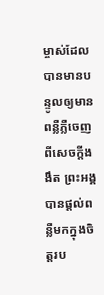ម្ចាស់ដែលបានមានបន្ទូលឲ្យមានពន្លឺភ្លឺចេញពីសេចក្ដីងងឹត ព្រះអង្គបានផ្ដល់ពន្លឺមកក្នុងចិត្ដរប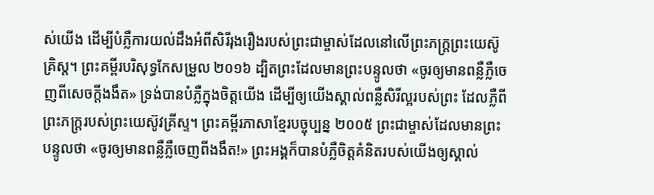ស់យើង ដើម្បីបំភ្លឺការយល់ដឹងអំពីសិរីរុងរឿងរបស់ព្រះជាម្ចាស់ដែលនៅលើព្រះភក្រ្ដព្រះយេស៊ូគ្រិស្ដ។ ព្រះគម្ពីរបរិសុទ្ធកែសម្រួល ២០១៦ ដ្បិតព្រះដែលមានព្រះបន្ទូលថា «ចូរឲ្យមានពន្លឺភ្លឺចេញពីសេចក្តីងងឹត» ទ្រង់បានបំភ្លឺក្នុងចិត្តយើង ដើម្បីឲ្យយើងស្គាល់ពន្លឺសិរីល្អរបស់ព្រះ ដែលភ្លឺពីព្រះភក្ត្ររបស់ព្រះយេស៊ូវគ្រីស្ទ។ ព្រះគម្ពីរភាសាខ្មែរបច្ចុប្បន្ន ២០០៥ ព្រះជាម្ចាស់ដែលមានព្រះបន្ទូលថា «ចូរឲ្យមានពន្លឺភ្លឺចេញពីងងឹត!» ព្រះអង្គក៏បានបំភ្លឺចិត្តគំនិតរបស់យើងឲ្យស្គាល់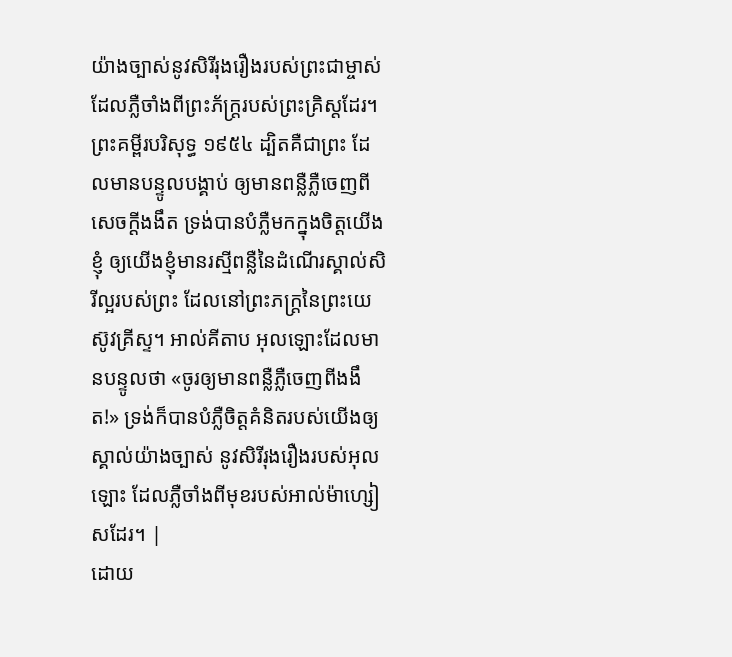យ៉ាងច្បាស់នូវសិរីរុងរឿងរបស់ព្រះជាម្ចាស់ ដែលភ្លឺចាំងពីព្រះភ័ក្ត្ររបស់ព្រះគ្រិស្តដែរ។ ព្រះគម្ពីរបរិសុទ្ធ ១៩៥៤ ដ្បិតគឺជាព្រះ ដែលមានបន្ទូលបង្គាប់ ឲ្យមានពន្លឺភ្លឺចេញពីសេចក្ដីងងឹត ទ្រង់បានបំភ្លឺមកក្នុងចិត្តយើងខ្ញុំ ឲ្យយើងខ្ញុំមានរស្មីពន្លឺនៃដំណើរស្គាល់សិរីល្អរបស់ព្រះ ដែលនៅព្រះភក្ត្រនៃព្រះយេស៊ូវគ្រីស្ទ។ អាល់គីតាប អុលឡោះដែលមានបន្ទូលថា «ចូរឲ្យមានពន្លឺភ្លឺចេញពីងងឹត!» ទ្រង់ក៏បានបំភ្លឺចិត្ដគំនិតរបស់យើងឲ្យស្គាល់យ៉ាងច្បាស់ នូវសិរីរុងរឿងរបស់អុលឡោះ ដែលភ្លឺចាំងពីមុខរបស់អាល់ម៉ាហ្សៀសដែរ។ |
ដោយ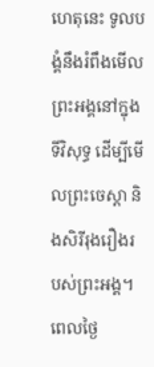ហេតុនេះ ទូលបង្គំនឹងរំពឹងមើលព្រះអង្គនៅក្នុងទីវិសុទ្ធ ដើម្បីមើលព្រះចេស្ដា និងសិរីរុងរឿងរបស់ព្រះអង្គ។
ពេលថ្ងៃ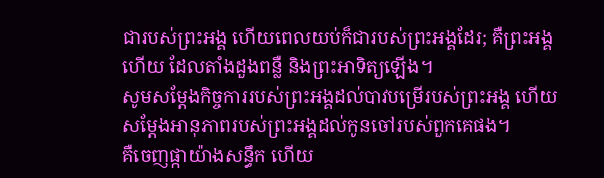ជារបស់ព្រះអង្គ ហើយពេលយប់ក៏ជារបស់ព្រះអង្គដែរ; គឺព្រះអង្គហើយ ដែលតាំងដួងពន្លឺ និងព្រះអាទិត្យឡើង។
សូមសម្ដែងកិច្ចការរបស់ព្រះអង្គដល់បាវបម្រើរបស់ព្រះអង្គ ហើយសម្ដែងអានុភាពរបស់ព្រះអង្គដល់កូនចៅរបស់ពួកគេផង។
គឺចេញផ្កាយ៉ាងសន្ធឹក ហើយ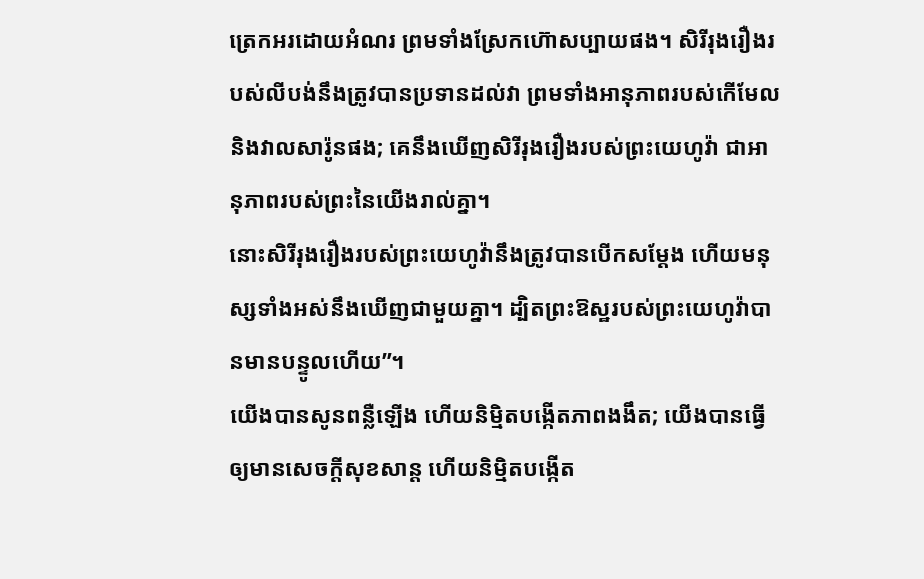ត្រេកអរដោយអំណរ ព្រមទាំងស្រែកហ៊ោសប្បាយផង។ សិរីរុងរឿងរបស់លីបង់នឹងត្រូវបានប្រទានដល់វា ព្រមទាំងអានុភាពរបស់កើមែល និងវាលសារ៉ូនផង; គេនឹងឃើញសិរីរុងរឿងរបស់ព្រះយេហូវ៉ា ជាអានុភាពរបស់ព្រះនៃយើងរាល់គ្នា។
នោះសិរីរុងរឿងរបស់ព្រះយេហូវ៉ានឹងត្រូវបានបើកសម្ដែង ហើយមនុស្សទាំងអស់នឹងឃើញជាមួយគ្នា។ ដ្បិតព្រះឱស្ឋរបស់ព្រះយេហូវ៉ាបានមានបន្ទូលហើយ”។
យើងបានសូនពន្លឺឡើង ហើយនិម្មិតបង្កើតភាពងងឹត; យើងបានធ្វើឲ្យមានសេចក្ដីសុខសាន្ត ហើយនិម្មិតបង្កើត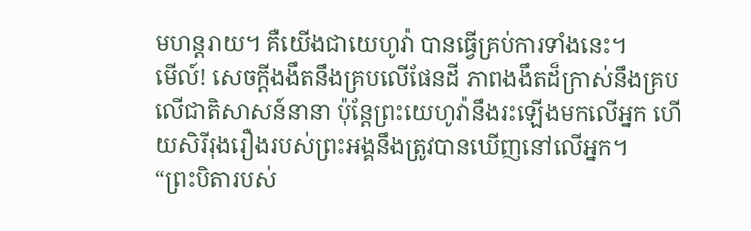មហន្តរាយ។ គឺយើងជាយេហូវ៉ា បានធ្វើគ្រប់ការទាំងនេះ។
មើល៍! សេចក្ដីងងឹតនឹងគ្របលើផែនដី ភាពងងឹតដ៏ក្រាស់នឹងគ្របលើជាតិសាសន៍នានា ប៉ុន្តែព្រះយេហូវ៉ានឹងរះឡើងមកលើអ្នក ហើយសិរីរុងរឿងរបស់ព្រះអង្គនឹងត្រូវបានឃើញនៅលើអ្នក។
“ព្រះបិតារបស់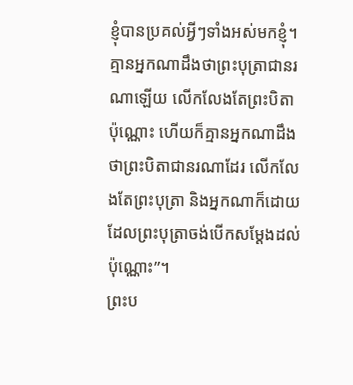ខ្ញុំបានប្រគល់អ្វីៗទាំងអស់មកខ្ញុំ។ គ្មានអ្នកណាដឹងថាព្រះបុត្រាជានរណាឡើយ លើកលែងតែព្រះបិតាប៉ុណ្ណោះ ហើយក៏គ្មានអ្នកណាដឹងថាព្រះបិតាជានរណាដែរ លើកលែងតែព្រះបុត្រា និងអ្នកណាក៏ដោយដែលព្រះបុត្រាចង់បើកសម្ដែងដល់ប៉ុណ្ណោះ”។
ព្រះប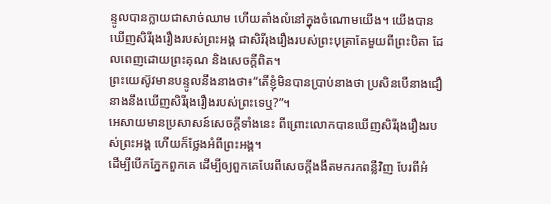ន្ទូលបានក្លាយជាសាច់ឈាម ហើយតាំងលំនៅក្នុងចំណោមយើង។ យើងបានឃើញសិរីរុងរឿងរបស់ព្រះអង្គ ជាសិរីរុងរឿងរបស់ព្រះបុត្រាតែមួយពីព្រះបិតា ដែលពេញដោយព្រះគុណ និងសេចក្ដីពិត។
ព្រះយេស៊ូវមានបន្ទូលនឹងនាងថា៖“តើខ្ញុំមិនបានប្រាប់នាងថា ប្រសិនបើនាងជឿ នាងនឹងឃើញសិរីរុងរឿងរបស់ព្រះទេឬ?”។
អេសាយមានប្រសាសន៍សេចក្ដីទាំងនេះ ពីព្រោះលោកបានឃើញសិរីរុងរឿងរបស់ព្រះអង្គ ហើយក៏ថ្លែងអំពីព្រះអង្គ។
ដើម្បីបើកភ្នែកពួកគេ ដើម្បីឲ្យពួកគេបែរពីសេចក្ដីងងឹតមករកពន្លឺវិញ បែរពីអំ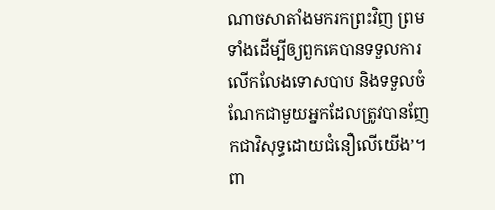ណាចសាតាំងមករកព្រះវិញ ព្រមទាំងដើម្បីឲ្យពួកគេបានទទួលការលើកលែងទោសបាប និងទទួលចំណែកជាមួយអ្នកដែលត្រូវបានញែកជាវិសុទ្ធដោយជំនឿលើយើង’។
ពា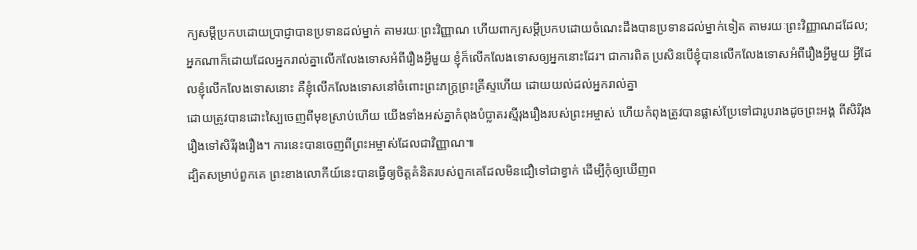ក្យសម្ដីប្រកបដោយប្រាជ្ញាបានប្រទានដល់ម្នាក់ តាមរយៈព្រះវិញ្ញាណ ហើយពាក្យសម្ដីប្រកបដោយចំណេះដឹងបានប្រទានដល់ម្នាក់ទៀត តាមរយៈព្រះវិញ្ញាណដដែល;
អ្នកណាក៏ដោយដែលអ្នករាល់គ្នាលើកលែងទោសអំពីរឿងអ្វីមួយ ខ្ញុំក៏លើកលែងទោសឲ្យអ្នកនោះដែរ។ ជាការពិត ប្រសិនបើខ្ញុំបានលើកលែងទោសអំពីរឿងអ្វីមួយ អ្វីដែលខ្ញុំលើកលែងទោសនោះ គឺខ្ញុំលើកលែងទោសនៅចំពោះព្រះភក្ត្រព្រះគ្រីស្ទហើយ ដោយយល់ដល់អ្នករាល់គ្នា
ដោយត្រូវបានដោះស្បៃចេញពីមុខស្រាប់ហើយ យើងទាំងអស់គ្នាកំពុងបំប្លាតរស្មីរុងរឿងរបស់ព្រះអម្ចាស់ ហើយកំពុងត្រូវបានផ្លាស់ប្រែទៅជារូបរាងដូចព្រះអង្គ ពីសិរីរុងរឿងទៅសិរីរុងរឿង។ ការនេះបានចេញពីព្រះអម្ចាស់ដែលជាវិញ្ញាណ៕
ដ្បិតសម្រាប់ពួកគេ ព្រះខាងលោកីយ៍នេះបានធ្វើឲ្យចិត្តគំនិតរបស់ពួកគេដែលមិនជឿទៅជាខ្វាក់ ដើម្បីកុំឲ្យឃើញព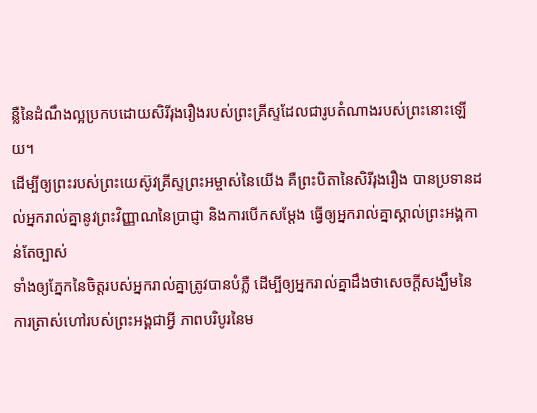ន្លឺនៃដំណឹងល្អប្រកបដោយសិរីរុងរឿងរបស់ព្រះគ្រីស្ទដែលជារូបតំណាងរបស់ព្រះនោះឡើយ។
ដើម្បីឲ្យព្រះរបស់ព្រះយេស៊ូវគ្រីស្ទព្រះអម្ចាស់នៃយើង គឺព្រះបិតានៃសិរីរុងរឿង បានប្រទានដល់អ្នករាល់គ្នានូវព្រះវិញ្ញាណនៃប្រាជ្ញា និងការបើកសម្ដែង ធ្វើឲ្យអ្នករាល់គ្នាស្គាល់ព្រះអង្គកាន់តែច្បាស់
ទាំងឲ្យភ្នែកនៃចិត្តរបស់អ្នករាល់គ្នាត្រូវបានបំភ្លឺ ដើម្បីឲ្យអ្នករាល់គ្នាដឹងថាសេចក្ដីសង្ឃឹមនៃការត្រាស់ហៅរបស់ព្រះអង្គជាអ្វី ភាពបរិបូរនៃម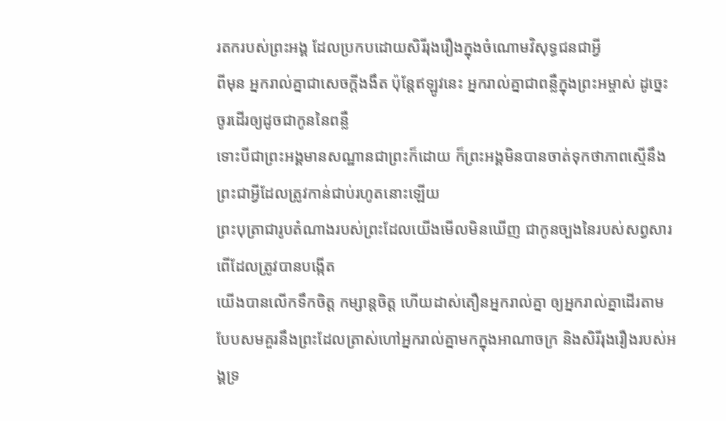រតករបស់ព្រះអង្គ ដែលប្រកបដោយសិរីរុងរឿងក្នុងចំណោមវិសុទ្ធជនជាអ្វី
ពីមុន អ្នករាល់គ្នាជាសេចក្ដីងងឹត ប៉ុន្តែឥឡូវនេះ អ្នករាល់គ្នាជាពន្លឺក្នុងព្រះអម្ចាស់ ដូច្នេះ ចូរដើរឲ្យដូចជាកូននៃពន្លឺ
ទោះបីជាព្រះអង្គមានសណ្ឋានជាព្រះក៏ដោយ ក៏ព្រះអង្គមិនបានចាត់ទុកថាភាពស្មើនឹងព្រះជាអ្វីដែលត្រូវកាន់ជាប់រហូតនោះឡើយ
ព្រះបុត្រាជារូបតំណាងរបស់ព្រះដែលយើងមើលមិនឃើញ ជាកូនច្បងនៃរបស់សព្វសារពើដែលត្រូវបានបង្កើត
យើងបានលើកទឹកចិត្ត កម្សាន្តចិត្ត ហើយដាស់តឿនអ្នករាល់គ្នា ឲ្យអ្នករាល់គ្នាដើរតាមបែបសមគួរនឹងព្រះដែលត្រាស់ហៅអ្នករាល់គ្នាមកក្នុងអាណាចក្រ និងសិរីរុងរឿងរបស់អង្គទ្រ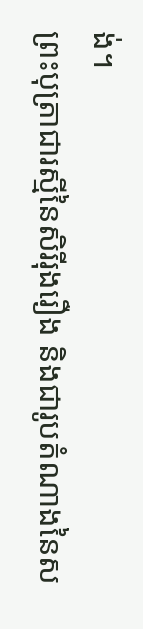ង់។
ព្រះបុត្រាជារស្មីនៃសិរីរុងរឿង និងជារូបតំណាងនៃស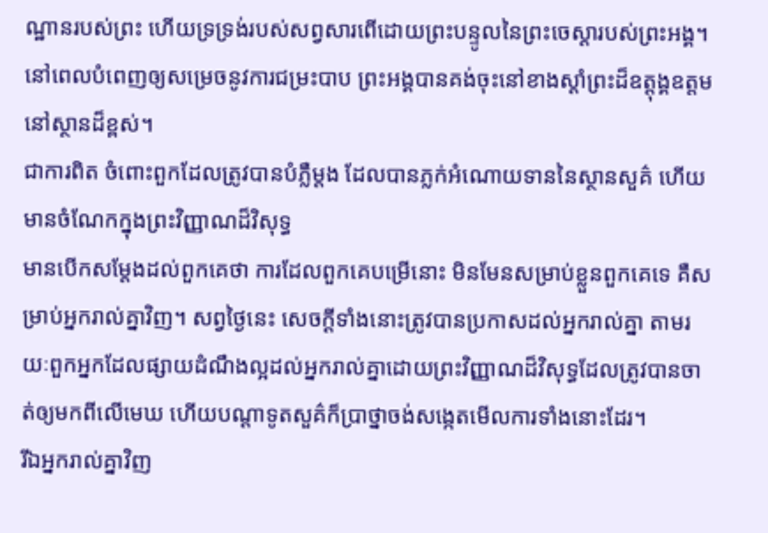ណ្ឋានរបស់ព្រះ ហើយទ្រទ្រង់របស់សព្វសារពើដោយព្រះបន្ទូលនៃព្រះចេស្ដារបស់ព្រះអង្គ។ នៅពេលបំពេញឲ្យសម្រេចនូវការជម្រះបាប ព្រះអង្គបានគង់ចុះនៅខាងស្ដាំព្រះដ៏ឧត្ដុង្គឧត្ដមនៅស្ថានដ៏ខ្ពស់។
ជាការពិត ចំពោះពួកដែលត្រូវបានបំភ្លឺម្ដង ដែលបានភ្លក់អំណោយទាននៃស្ថានសួគ៌ ហើយមានចំណែកក្នុងព្រះវិញ្ញាណដ៏វិសុទ្ធ
មានបើកសម្ដែងដល់ពួកគេថា ការដែលពួកគេបម្រើនោះ មិនមែនសម្រាប់ខ្លួនពួកគេទេ គឺសម្រាប់អ្នករាល់គ្នាវិញ។ សព្វថ្ងៃនេះ សេចក្ដីទាំងនោះត្រូវបានប្រកាសដល់អ្នករាល់គ្នា តាមរយៈពួកអ្នកដែលផ្សាយដំណឹងល្អដល់អ្នករាល់គ្នាដោយព្រះវិញ្ញាណដ៏វិសុទ្ធដែលត្រូវបានចាត់ឲ្យមកពីលើមេឃ ហើយបណ្ដាទូតសួគ៌ក៏ប្រាថ្នាចង់សង្កេតមើលការទាំងនោះដែរ។
រីឯអ្នករាល់គ្នាវិញ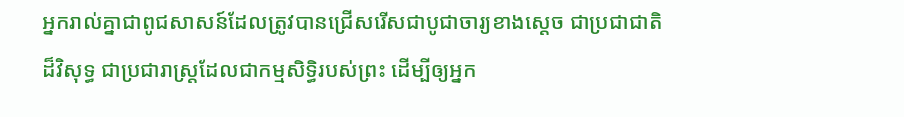អ្នករាល់គ្នាជាពូជសាសន៍ដែលត្រូវបានជ្រើសរើសជាបូជាចារ្យខាងស្ដេច ជាប្រជាជាតិដ៏វិសុទ្ធ ជាប្រជារាស្ត្រដែលជាកម្មសិទ្ធិរបស់ព្រះ ដើម្បីឲ្យអ្នក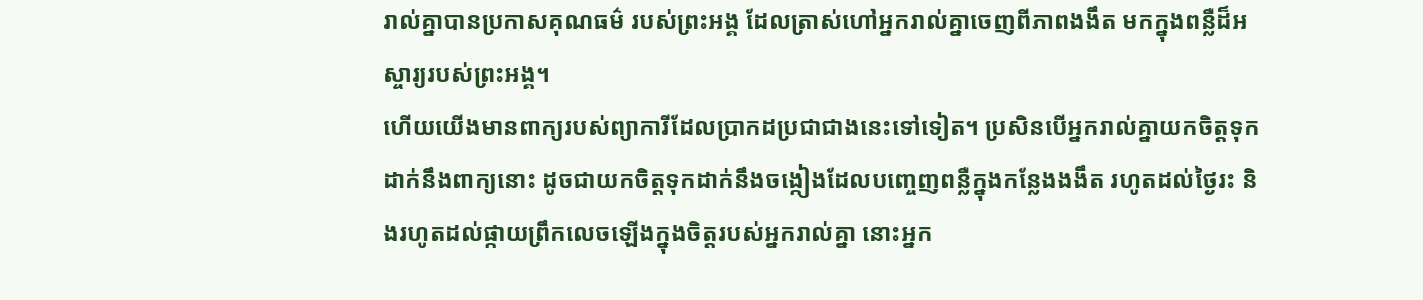រាល់គ្នាបានប្រកាសគុណធម៌ របស់ព្រះអង្គ ដែលត្រាស់ហៅអ្នករាល់គ្នាចេញពីភាពងងឹត មកក្នុងពន្លឺដ៏អស្ចារ្យរបស់ព្រះអង្គ។
ហើយយើងមានពាក្យរបស់ព្យាការីដែលប្រាកដប្រជាជាងនេះទៅទៀត។ ប្រសិនបើអ្នករាល់គ្នាយកចិត្តទុកដាក់នឹងពាក្យនោះ ដូចជាយកចិត្តទុកដាក់នឹងចង្កៀងដែលបញ្ចេញពន្លឺក្នុងកន្លែងងងឹត រហូតដល់ថ្ងៃរះ និងរហូតដល់ផ្កាយព្រឹកលេចឡើងក្នុងចិត្តរបស់អ្នករាល់គ្នា នោះអ្នក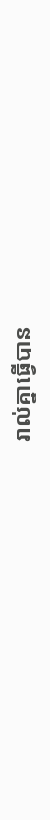រាល់គ្នាធ្វើបាន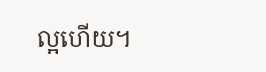ល្អហើយ។